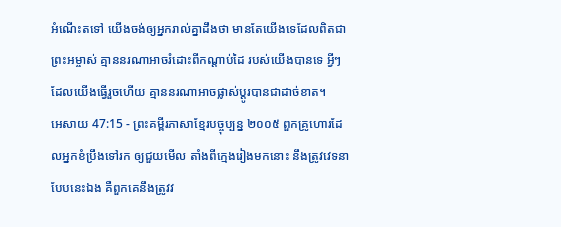អំណើះតទៅ យើងចង់ឲ្យអ្នករាល់គ្នាដឹងថា មានតែយើងទេដែលពិតជាព្រះអម្ចាស់ គ្មាននរណាអាចរំដោះពីកណ្ដាប់ដៃ របស់យើងបានទេ អ្វីៗដែលយើងធ្វើរួចហើយ គ្មាននរណាអាចផ្លាស់ប្ដូរបានជាដាច់ខាត។
អេសាយ 47:15 - ព្រះគម្ពីរភាសាខ្មែរបច្ចុប្បន្ន ២០០៥ ពួកគ្រូហោរដែលអ្នកខំប្រឹងទៅរក ឲ្យជួយមើល តាំងពីក្មេងរៀងមកនោះ នឹងត្រូវវេទនាបែបនេះឯង គឺពួកគេនឹងត្រូវវ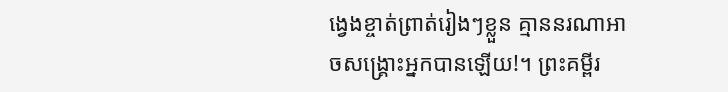ង្វេងខ្ចាត់ព្រាត់រៀងៗខ្លួន គ្មាននរណាអាចសង្គ្រោះអ្នកបានឡើយ!។ ព្រះគម្ពីរ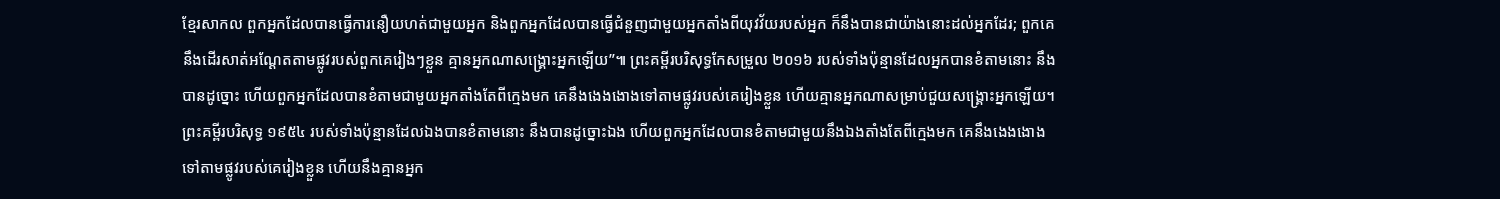ខ្មែរសាកល ពួកអ្នកដែលបានធ្វើការនឿយហត់ជាមួយអ្នក និងពួកអ្នកដែលបានធ្វើជំនួញជាមួយអ្នកតាំងពីយុវវ័យរបស់អ្នក ក៏នឹងបានជាយ៉ាងនោះដល់អ្នកដែរ; ពួកគេនឹងដើរសាត់អណ្ដែតតាមផ្លូវរបស់ពួកគេរៀងៗខ្លួន គ្មានអ្នកណាសង្គ្រោះអ្នកឡើយ”៕ ព្រះគម្ពីរបរិសុទ្ធកែសម្រួល ២០១៦ របស់ទាំងប៉ុន្មានដែលអ្នកបានខំតាមនោះ នឹងបានដូច្នោះ ហើយពួកអ្នកដែលបានខំតាមជាមួយអ្នកតាំងតែពីក្មេងមក គេនឹងងេងងោងទៅតាមផ្លូវរបស់គេរៀងខ្លួន ហើយគ្មានអ្នកណាសម្រាប់ជួយសង្គ្រោះអ្នកឡើយ។ ព្រះគម្ពីរបរិសុទ្ធ ១៩៥៤ របស់ទាំងប៉ុន្មានដែលឯងបានខំតាមនោះ នឹងបានដូច្នោះឯង ហើយពួកអ្នកដែលបានខំតាមជាមួយនឹងឯងតាំងតែពីក្មេងមក គេនឹងងេងងោងទៅតាមផ្លូវរបស់គេរៀងខ្លួន ហើយនឹងគ្មានអ្នក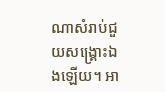ណាសំរាប់ជួយសង្គ្រោះឯងឡើយ។ អា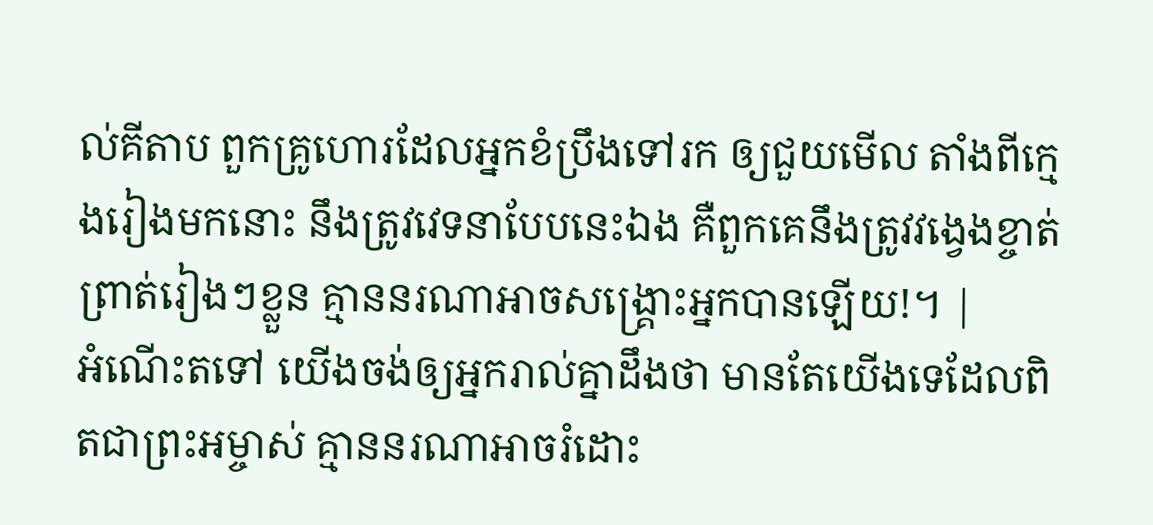ល់គីតាប ពួកគ្រូហោរដែលអ្នកខំប្រឹងទៅរក ឲ្យជួយមើល តាំងពីក្មេងរៀងមកនោះ នឹងត្រូវវេទនាបែបនេះឯង គឺពួកគេនឹងត្រូវវង្វេងខ្ចាត់ព្រាត់រៀងៗខ្លួន គ្មាននរណាអាចសង្គ្រោះអ្នកបានឡើយ!។ |
អំណើះតទៅ យើងចង់ឲ្យអ្នករាល់គ្នាដឹងថា មានតែយើងទេដែលពិតជាព្រះអម្ចាស់ គ្មាននរណាអាចរំដោះ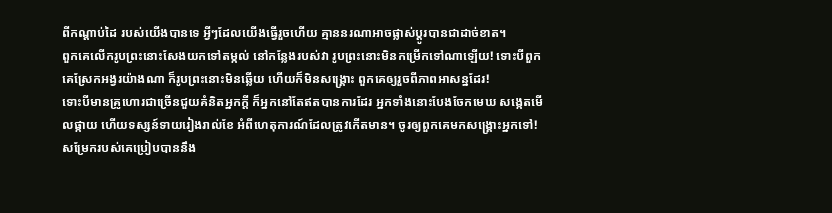ពីកណ្ដាប់ដៃ របស់យើងបានទេ អ្វីៗដែលយើងធ្វើរួចហើយ គ្មាននរណាអាចផ្លាស់ប្ដូរបានជាដាច់ខាត។
ពួកគេលើករូបព្រះនោះសែងយកទៅតម្កល់ នៅកន្លែងរបស់វា រូបព្រះនោះមិនកម្រើកទៅណាឡើយ! ទោះបីពួកគេស្រែកអង្វរយ៉ាងណា ក៏រូបព្រះនោះមិនឆ្លើយ ហើយក៏មិនសង្គ្រោះ ពួកគេឲ្យរួចពីភាពអាសន្នដែរ!
ទោះបីមានគ្រូហោរជាច្រើនជួយគំនិតអ្នកក្ដី ក៏អ្នកនៅតែឥតបានការដែរ អ្នកទាំងនោះបែងចែកមេឃ សង្កេតមើលផ្កាយ ហើយទស្សន៍ទាយរៀងរាល់ខែ អំពីហេតុការណ៍ដែលត្រូវកើតមាន។ ចូរឲ្យពួកគេមកសង្គ្រោះអ្នកទៅ!
សម្រែករបស់គេប្រៀបបាននឹង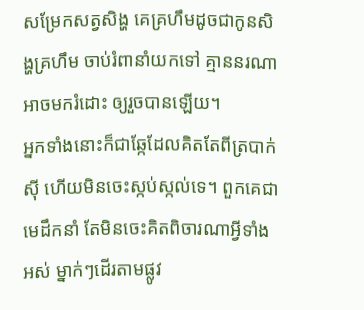សម្រែកសត្វសិង្ហ គេគ្រហឹមដូចជាកូនសិង្ហគ្រហឹម ចាប់រំពានាំយកទៅ គ្មាននរណាអាចមករំដោះ ឲ្យរួចបានឡើយ។
អ្នកទាំងនោះក៏ជាឆ្កែដែលគិតតែពីត្របាក់ស៊ី ហើយមិនចេះស្កប់ស្កល់ទេ។ ពួកគេជាមេដឹកនាំ តែមិនចេះគិតពិចារណាអ្វីទាំងអស់ ម្នាក់ៗដើរតាមផ្លូវ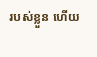របស់ខ្លួន ហើយ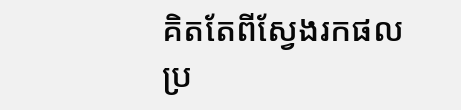គិតតែពីស្វែងរកផលប្រ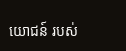យោជន៍ របស់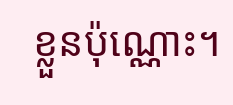ខ្លួនប៉ុណ្ណោះ។